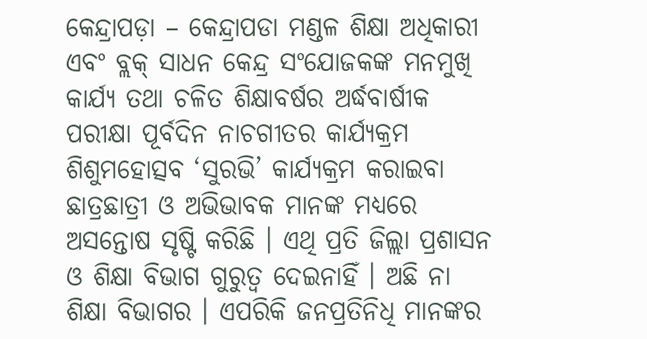କେନ୍ଦ୍ରାପଡ଼ା – କେନ୍ଦ୍ରାପଡା ମଣ୍ଡଳ ଶିକ୍ଷା ଅଧିକାରୀ ଏବଂ ବ୍ଲକ୍ ସାଧନ କେନ୍ଦ୍ର ସଂଯୋଜକଙ୍କ ମନମୁଖି କାର୍ଯ୍ୟ ତଥା ଚଳିତ ଶିକ୍ଷାବର୍ଷର ଅର୍ଦ୍ଧବାର୍ଷୀକ ପରୀକ୍ଷା ପୂର୍ବଦିନ ନାଚଗୀତର କାର୍ଯ୍ୟକ୍ରମ ଶିଶୁମହୋତ୍ସବ ‘ସୁରଭି’ କାର୍ଯ୍ୟକ୍ରମ କରାଇବା ଛାତ୍ରଛାତ୍ରୀ ଓ ଅଭିଭାବକ ମାନଙ୍କ ମଧ୍ୟରେ ଅସନ୍ତୋଷ ସୃଷ୍ଟି କରିଛି । ଏଥି ପ୍ରତି ଜିଲ୍ଲା ପ୍ରଶାସନ ଓ ଶିକ୍ଷା ବିଭାଗ ଗୁରୁତ୍ୱ ଦେଇନାହିଁ । ଅଛି ନା ଶିକ୍ଷା ବିଭାଗର । ଏପରିକି ଜନପ୍ରତିନିଧି ମାନଙ୍କର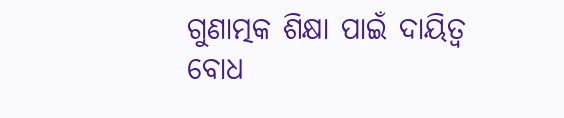ଗୁଣାତ୍ମକ ଶିକ୍ଷା ପାଇଁ ଦାୟିତ୍ୱ ବୋଧ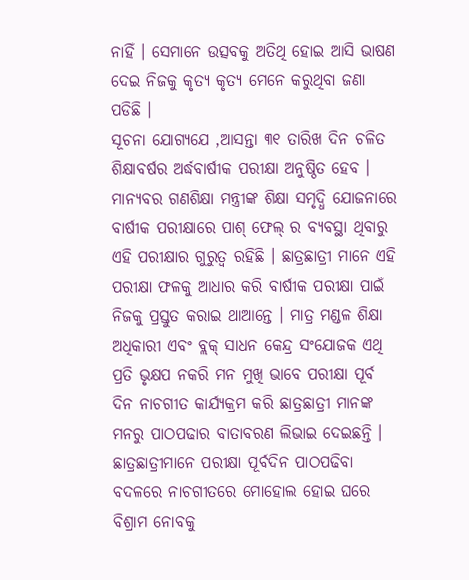ନାହିଁ । ସେମାନେ ଉତ୍ସବକୁ ଅତିଥି ହୋଇ ଆସି ଭାଷଣ ଦେଇ ନିଜକୁ କୃତ୍ୟ କୃତ୍ୟ ମେନେ କରୁଥିବା ଜଣା ପଡିଛି ।
ସୂଚନା ଯୋଗ୍ୟଯେ ,ଆସନ୍ତା ୩୧ ତାରିଖ ଦିନ ଚଳିତ ଶିକ୍ଷାବର୍ଷର ଅର୍ଦ୍ଧବାର୍ଷୀକ ପରୀକ୍ଷା ଅନୁଷ୍ଠିତ ହେବ । ମାନ୍ୟବର ଗଣଶିକ୍ଷା ମନ୍ତ୍ରୀଙ୍କ ଶିକ୍ଷା ସମୃଦ୍ଧି ଯୋଜନାରେ ବାର୍ଷୀକ ପରୀକ୍ଷାରେ ପାଶ୍ ଫେଲ୍ ର ବ୍ୟବସ୍ଥା ଥିବାରୁ ଏହି ପରୀକ୍ଷାର ଗୁରୁତ୍ୱ ରହିଛି । ଛାତ୍ରଛାତ୍ରୀ ମାନେ ଏହି ପରୀକ୍ଷା ଫଳକୁ ଆଧାର କରି ବାର୍ଷୀକ ପରୀକ୍ଷା ପାଇଁ ନିଜକୁ ପ୍ରସ୍ତୁତ କରାଇ ଥାଆନ୍ତେ । ମାତ୍ର ମଣ୍ଡଳ ଶିକ୍ଷା ଅଧିକାରୀ ଏବଂ ବ୍ଲକ୍ ସାଧନ କେନ୍ଦ୍ର ସଂଯୋଜକ ଏଥି ପ୍ରତି ଭୃକ୍ଷପ ନକରି ମନ ମୁଖି ଭାବେ ପରୀକ୍ଷା ପୂର୍ବ ଦିନ ନାଚଗୀତ କାର୍ଯ୍ୟକ୍ରମ କରି ଛାତ୍ରଛାତ୍ରୀ ମାନଙ୍କ ମନରୁ ପାଠପଢାର ବାତାବରଣ ଲିଭାଇ ଦେଇଛନ୍ତି । ଛାତ୍ରଛାତ୍ରୀମାନେ ପରୀକ୍ଷା ପୂର୍ବଦିନ ପାଠପଢିବା ବଦଳରେ ନାଚଗୀତରେ ମୋହୋଲ ହୋଇ ଘରେ ବିଶ୍ରାମ ନୋବକୁ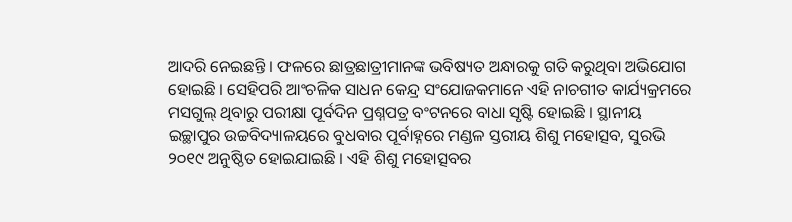ଆଦରି ନେଇଛନ୍ତି । ଫଳରେ ଛାତ୍ରଛାତ୍ରୀମାନଙ୍କ ଭବିଷ୍ୟତ ଅନ୍ଧାରକୁ ଗତି କରୁଥିବା ଅଭିଯୋଗ ହୋଇଛି । ସେହିପରି ଆଂଚଳିକ ସାଧନ କେନ୍ଦ୍ର ସଂଯୋଜକମାନେ ଏହି ନାଚଗୀତ କାର୍ଯ୍ୟକ୍ରମରେ ମସଗୁଲ୍ ଥିବାରୁ ପରୀକ୍ଷା ପୂର୍ବଦିନ ପ୍ରଶ୍ନପତ୍ର ବଂଟନରେ ବାଧା ସୃଷ୍ଟି ହୋଇଛି । ସ୍ଥାନୀୟ ଇଚ୍ଛାପୁର ଉଚ୍ଚବିଦ୍ୟାଳୟରେ ବୁଧବାର ପୂର୍ବାହ୍ନରେ ମଣ୍ଡଳ ସ୍ତରୀୟ ଶିଶୁ ମହୋତ୍ସବ, ସୁରଭି ୨୦୧୯ ଅନୁଷ୍ଠିତ ହୋଇଯାଇଛି । ଏହି ଶିଶୁ ମହୋତ୍ସବର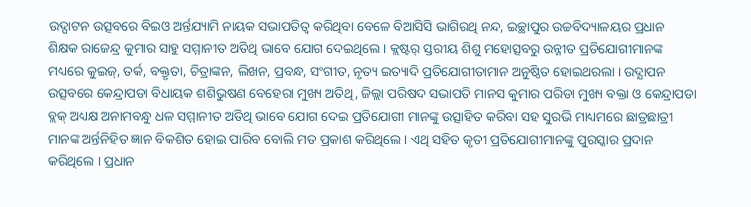ଉଦ୍ଘାଟନ ଉତ୍ସବରେ ବିଇଓ ଅର୍ନ୍ତଯ୍ୟାମି ନାୟକ ସଭାପତିତ୍ୱ କରିଥିବା ବେଳେ ବିଆସିସି ଭାଗିରଥି ନନ୍ଦ, ଇଚ୍ଛାପୁର ଉଚ୍ଚବିଦ୍ୟାଳୟର ପ୍ରଧାନ ଶିକ୍ଷକ ରାଜେନ୍ଦ୍ର କୁମାର ସାହୁ ସମ୍ମାନୀତ ଅତିଥି ଭାବେ ଯୋଗ ଦେଇଥିଲେ । କ୍ଲଷ୍ଟର୍ ସ୍ତରୀୟ ଶିଶୁ ମହୋତ୍ସବରୁ ଉନ୍ନୀତ ପ୍ରତିଯୋଗୀମାନଙ୍କ ମଧ୍ୟରେ କୁଇଜ୍, ତର୍କ, ବକ୍ତୃତା, ଚିତ୍ରାଙ୍କନ, ଲିଖନ, ପ୍ରବନ୍ଧ, ସଂଗୀତ, ନୃତ୍ୟ ଇତ୍ୟାଦି ପ୍ରତିଯୋଗୀତାମାନ ଅନୁଷ୍ଠିତ ହୋଇଥରଲା । ଉଦ୍ଯାପନ ଉତ୍ସବରେ କେନ୍ଦ୍ରାପଡା ବିଧାୟକ ଶଶିଭୁଷଣ ବେହେରା ମୁଖ୍ୟ ଅତିଥି, ଜିଲ୍ଲା ପରିଷଦ ସଭାପତି ମାନସ କୁମାର ପରିଡା ମୁଖ୍ୟ ବକ୍ତା ଓ କେନ୍ଦ୍ରାପଡା ବ୍ଲକ୍ ଅଧ୍ୟକ୍ଷ ଅନାମବନ୍ଧୁ ଧଳ ସମ୍ମାନୀତ ଅତିଥି ଭାବେ ଯୋଗ ଦେଇ ପ୍ରତିଯୋଗୀ ମାନଙ୍କୁ ଉତ୍ସାହିତ କରିବା ସହ ସୁରଭି ମାଧ୍ୟମରେ ଛାତ୍ରଛାତ୍ରୀ ମାନଙ୍କ ଅର୍ନ୍ତନିହିତ ଜ୍ଞାନ ବିକଶିତ ହୋଇ ପାରିବ ବୋଲି ମତ ପ୍ରକାଶ କରିଥିଲେ । ଏଥି ସହିତ କୃତୀ ପ୍ରତିଯୋଗୀମାନଙ୍କୁ ପୁରସ୍କାର ପ୍ରଦାନ କରିଥିଲେ । ପ୍ରଧାନ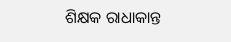ଶିକ୍ଷକ ରାଧାକାନ୍ତ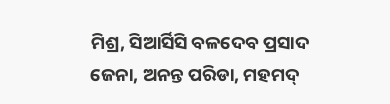ମିଶ୍ର, ସିଆର୍ସିସି ବଳଦେବ ପ୍ରସାଦ ଜେନା, ଅନନ୍ତ ପରିଡା, ମହମଦ୍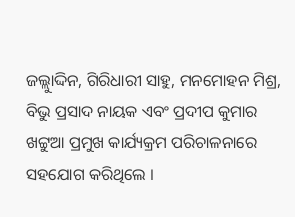ଜଲ୍ଲାୁଦ୍ଦିନ, ଗିରିଧାରୀ ସାହୁ, ମନମୋହନ ମିଶ୍ର, ବିଭୁ ପ୍ରସାଦ ନାୟକ ଏବଂ ପ୍ରଦୀପ କୁମାର ଖଟ୍ଟୁଆ ପ୍ରମୁଖ କାର୍ଯ୍ୟକ୍ରମ ପରିଚାଳନାରେ ସହଯୋଗ କରିଥିଲେ ।